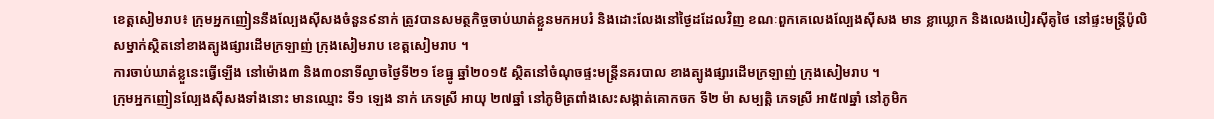ខេត្ដសៀមរាប៖ ក្រុមអ្នកញៀននឹងល្បែងស៊ីសងចំនួន៩នាក់ ត្រូវបានសមត្ថកិច្ចចាប់ឃាត់ខ្លួនមកអបរំ និងដោះលែងនៅថ្ងៃដដែលវិញ ខណៈពួកគេលេងល្បែងស៊ីសង មាន ខ្លាឃ្លោក និងលេងបៀរស៊ីគូថៃ នៅផ្ទះមន្ដ្រីប៉ូលិសម្នាក់ស្ថិតនៅខាងត្បូងផ្សារដើមក្រឡាញ់ ក្រុងសៀមរាប ខេត្ដសៀមរាប ។
ការចាប់ឃាត់ខ្លួនេះធ្វើឡើង នៅម៉ោង៣ និង៣០នាទីល្ងាចថ្ងៃទី២១ ខែធ្នូ ឆ្នាំ២០១៥ ស្ថិតនៅចំណុចផ្ទះមន្ដ្រីនគរបាល ខាងត្បូងផ្សារដើមក្រឡាញ់ ក្រុងសៀមរាប ។
ក្រុមអ្នកញៀនល្បែងស៊ីសងទាំងនោះ មានឈ្មោះ ទី១ ឡេង នាក់ ភេទស្រី អាយុ ២៧ឆ្នាំ នៅភូមិត្រពាំងសេះសង្កាត់គោកចក ទី២ ម៉ា សម្បត្ដិ ភេទស្រី អា៥៧ឆ្នាំ នៅភូមិក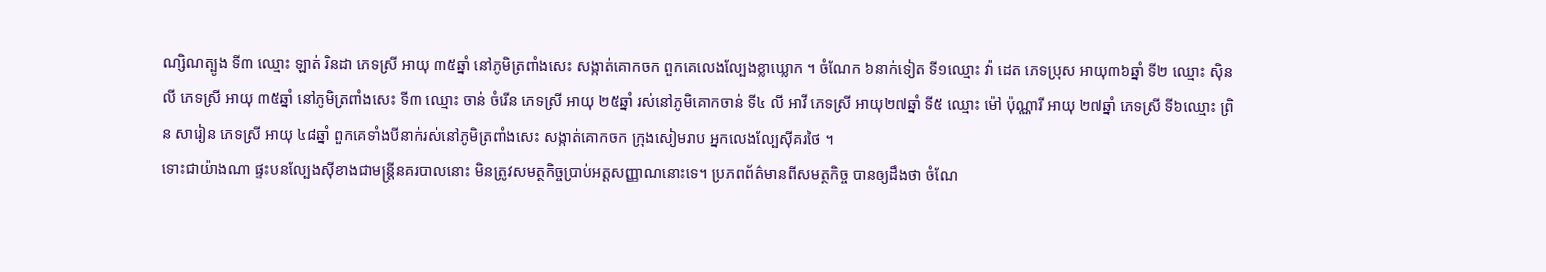ណ្សិណត្បូង ទី៣ ឈ្មោះ ឡាត់ រិនដា ភេទស្រី អាយុ ៣៥ឆ្នាំ នៅភូមិត្រពាំងសេះ សង្កាត់គោកចក ពួកគេលេងល្បែងខ្លាឃ្លោក ។ ចំណែក ៦នាក់ទៀត ទី១ឈ្មោះ វ៉ា ដេត ភេទប្រុស អាយុ៣៦ឆ្នាំ ទី២ ឈ្មោះ ស៊ិន លី ភេទស្រី អាយុ ៣៥ឆ្នាំ នៅភូមិត្រពាំងសេះ ទី៣ ឈ្មោះ ចាន់ ចំរើន ភេទស្រី អាយុ ២៥ឆ្នាំ រស់នៅភូមិគោកចាន់ ទី៤ លី អាវី ភេទស្រី អាយុ២៧ឆ្នាំ ទី៥ ឈ្មោះ ម៉ៅ ប៉ុណ្ណារី អាយុ ២៧ឆ្នាំ ភេទស្រី ទី៦ឈ្មោះ ព្រិន សារៀន ភេទស្រី អាយុ ៤៨ឆ្នាំ ពួកគេទាំងបីនាក់រស់នៅភូមិត្រពាំងសេះ សង្កាត់គោកចក ក្រុងសៀមរាប អ្នកលេងល្បែស៊ីគរថៃ ។
ទោះជាយ៉ាងណា ផ្ទះបនល្បែងស៊ីខាងជាមន្ដ្រីនគរបាលនោះ មិនត្រូវសមត្ថកិច្ចប្រាប់អត្ដសញ្ញាណនោះទេ។ ប្រភពព័ត៌មានពីសមត្ថកិច្ច បានឲ្យដឹងថា ចំណែ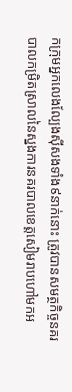កក្រុមអ្នកលេងល្បែងស៊ីសងទាំង៩នាក់នោះ ត្រូវបានសមត្ថកិច្ចនគរបាលកម្រិតស្រាលនៃស្នងការនគរបាលខេត្ដសៀមរាបហៅមកអ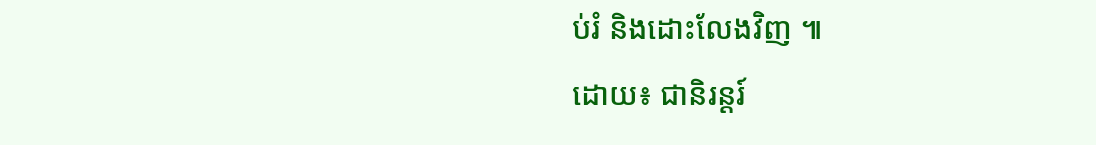ប់រំ និងដោះលែងវិញ ៕
ដោយ៖ ជានិរន្ដរ៍